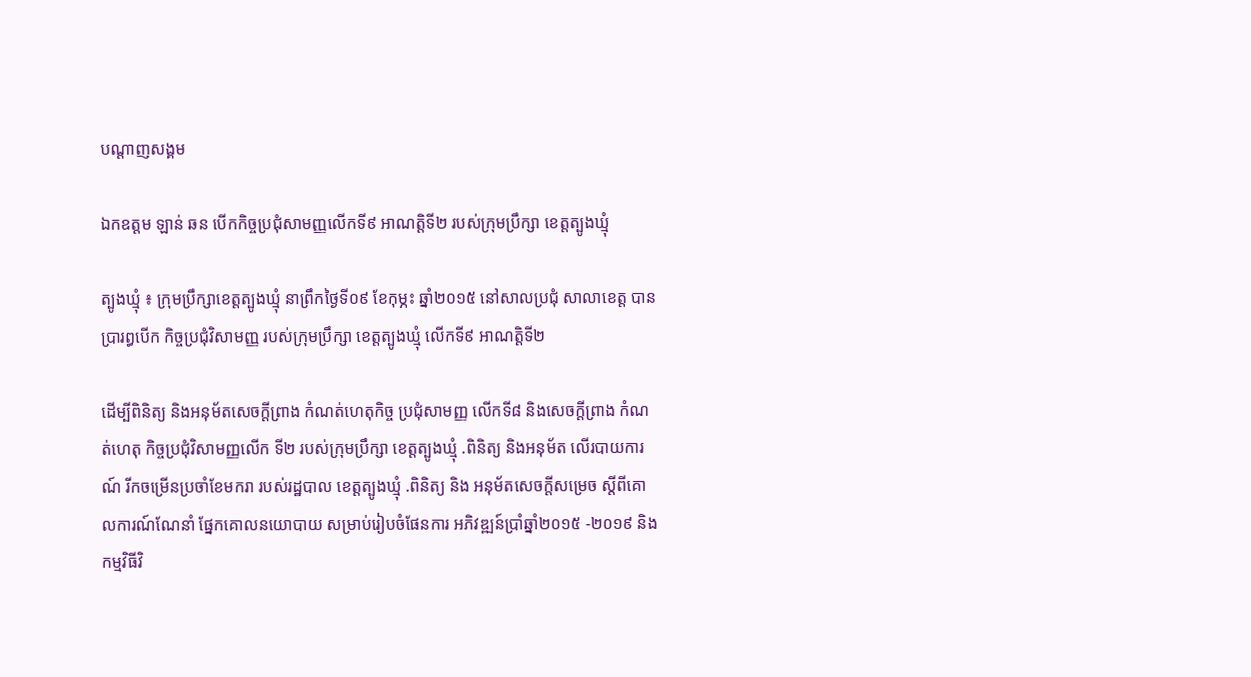បណ្តាញសង្គម

ឯកឧត្តម ឡាន់ ឆន បើកកិច្ចប្រជុំសាមញ្ញលើកទី៩ អាណត្តិទី២ របស់ក្រុមប្រឹក្សា ខេត្តត្បូងឃ្មុំ

ត្បូងឃ្មុំ ៖ ក្រុមប្រឹក្សាខេត្តត្បូងឃ្មុំ នាព្រឹកថ្ងៃទី០៩ ខែកុម្ភះ ឆ្នាំ២០១៥ នៅសាលប្រជុំ សាលាខេត្ត បានប្រារព្ធបើក កិច្ចប្រជុំវិសាមញ្ញ របស់ក្រុមប្រឹក្សា ខេត្តត្បូងឃ្មុំ លើកទី៩ អាណត្តិទី២

ដើម្បីពិនិត្យ និងអនុម័តសេចក្ដីព្រាង កំណត់ហេតុកិច្ច ប្រជុំសាមញ្ញ លើកទី៨ និងសេចក្ដីព្រាង កំណត់ហេតុ កិច្ចប្រជុំវិសាមញ្ញលើក ទី២ របស់ក្រុមប្រឹក្សា ខេត្តត្បូងឃ្មុំ .ពិនិត្យ និងអនុម័ត លើរបាយការណ៍ រីកចម្រើនប្រចាំខែមករា របស់រដ្ឋបាល ខេត្តត្បូងឃ្មុំ .ពិនិត្យ និង អនុម័តសេចក្ដីសម្រេច ស្ដីពីគោលការណ៍ណែនាំ ផ្នែកគោលនយោបាយ សម្រាប់រៀបចំផែនការ អភិវឌ្ឍន៍ប្រាំឆ្នាំ២០១៥ -២០១៩ និងកម្មវិធីវិ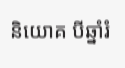និយោគ បីឆ្នាំរំ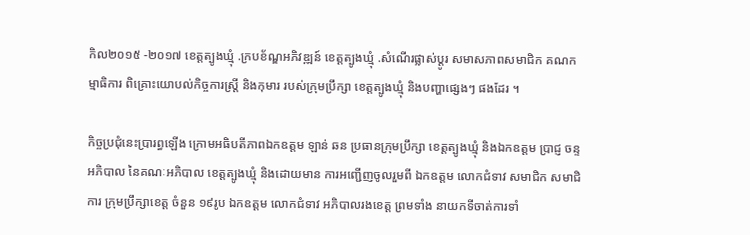កិល២០១៥ -២០១៧ ខេត្តត្បូងឃ្មុំ .ក្របខ័ណ្ឌអភិវឌ្ឍន៍ ខេត្តត្បូងឃ្មុំ .សំណើរផ្លាស់ប្ដូរ សមាសភាពសមាជិក គណកម្មាធិការ ពិគ្រោះយោបល់កិច្ចការស្រ្តី និងកុមារ របស់ក្រុមប្រឹក្សា ខេត្តត្បូងឃ្មុំ និងបញ្ហាផ្សេងៗ ផងដែរ ។

កិច្ចប្រជុំនេះប្រារព្ធឡើង ក្រោមអធិបតីភាពឯកឧត្តម ឡាន់ ឆន ប្រធានក្រុមប្រឹក្សា ខេត្តត្បូងឃ្មុំ និងឯកឧត្តម ប្រាជ្ញ ចន្ទ អភិបាល នៃគណៈអភិបាល ខេត្តត្បូងឃ្មុំ និងដោយមាន ការអញ្ជើញចូលរួមពី ឯកឧត្តម លោកជំទាវ សមាជិក សមាជិការ ក្រុមប្រឹក្សាខេត្ត ចំនួន ១៩រូប ឯកឧត្តម លោកជំទាវ អភិបាលរងខេត្ត ព្រមទាំង នាយកទីចាត់ការទាំ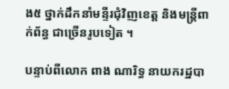ង៥ ថ្នាក់ដឹកនាំមន្ទីរជុំវិញខេត្ត និងមន្ត្រីពាក់ព័ន្ធ ជាច្រើនរូបទៀត ។

បន្ទាប់ពីលោក ពាង ណារិទ្ធ នាយករដ្ឋបា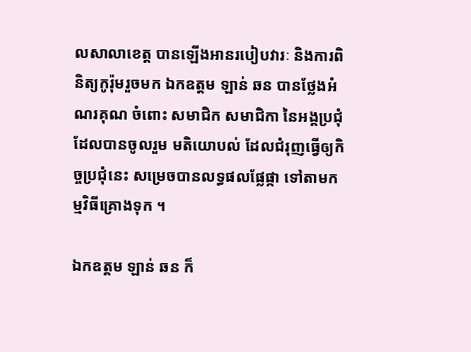លសាលាខេត្ត បានឡើងអានរបៀបវារៈ និងការពិនិត្យកូរ៉ុមរួចមក ឯកឧត្តម ឡាន់ ឆន បានថ្លែងអំណរគុណ ចំពោះ សមាជិក សមាជិកា នៃអង្គប្រជុំ ដែលបានចូលរួម មតិយោបល់ ដែលជំរុញធ្វើឲ្យកិច្ចប្រជុំនេះ សម្រេចបានលទ្ធផលផ្លែផ្កា ទៅតាមកម្មវិធីគ្រោងទុក ។

ឯកឧត្តម ឡាន់ ឆន ក៏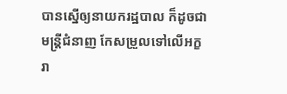បានស្នើឲ្យនាយករដ្ឋបាល ក៏ដូចជាមន្ត្រីជំនាញ កែសម្រួលទៅលើអក្ខរា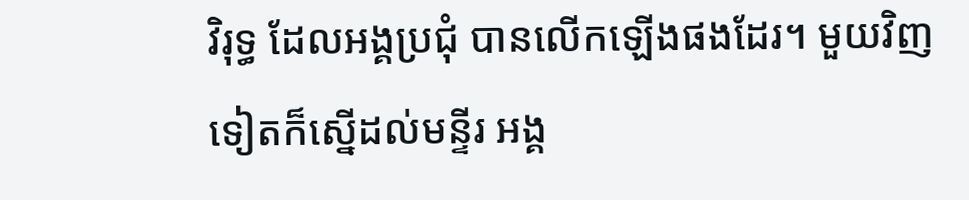វិរុទ្ធ ដែលអង្គប្រជុំ បានលើកឡើងផងដែរ។ មួយវិញទៀតក៏ស្នើដល់មន្ទីរ អង្គ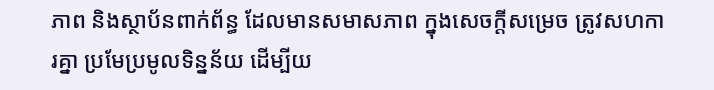ភាព និងស្ថាប័នពាក់ព័ន្ធ ដែលមានសមាសភាព ក្នុងសេចក្ដីសម្រេច ត្រូវសហការគ្នា ប្រមែប្រមូលទិន្នន័យ ដើម្បីយ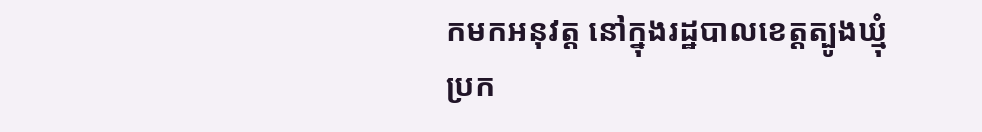កមកអនុវត្ត នៅក្នុងរដ្ឋបាលខេត្តត្បូងឃ្មុំ ប្រក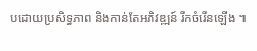បដោយប្រសិទ្ធភាព និងកាន់តែអភិវឌ្ឍន៍ រីកចំរើនឡើង ៕